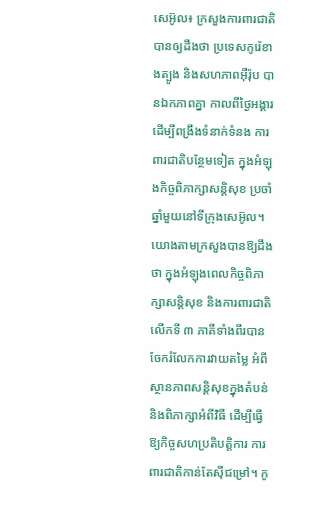សេអ៊ូល៖ ក្រសួងការពារជាតិ បានឲ្យដឹងថា ប្រទេសកូរ៉េខាងត្បូង និងសហភាពអ៊ឺរ៉ុប បានឯកភាពគ្នា កាលពីថ្ងៃអង្គារ ដើម្បីពង្រឹងទំនាក់ទំនង ការពារជាតិបន្ថែមទៀត ក្នុងអំឡុងកិច្ចពិភាក្សាសន្តិសុខ ប្រចាំឆ្នាំមួយនៅទីក្រុងសេអ៊ូល។ យោងតាមក្រសួងបានឱ្យដឹងថា ក្នុងអំឡុងពេលកិច្ចពិភាក្សាសន្តិសុខ និងការពារជាតិលើកទី ៣ ភាគីទាំងពីរបានចែករំលែកការវាយតម្លៃ អំពីស្ថានភាពសន្តិសុខក្នុងតំបន់ និងពិភាក្សាអំពីវិធី ដើម្បីធ្វើឱ្យកិច្ចសហប្រតិបត្តិការ ការពារជាតិកាន់តែស៊ីជម្រៅ។ កូ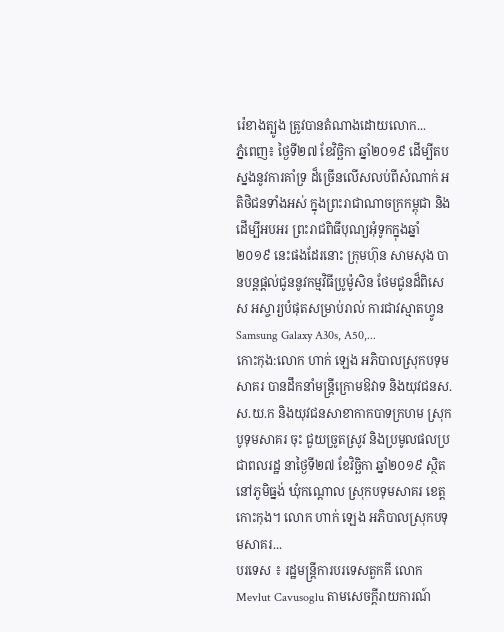រ៉េខាងត្បូង ត្រូវបានតំណាងដោយលោក...
ភ្នំពេញ៖ ថ្ងៃទី២៧ ខែវិច្ឆិកា ឆ្នាំ២០១៩ ដើម្បីតបស្នងនូវការគាំទ្រ ដ៏ច្រើនលើសលប់ពីសំណាក់ អតិថិជនទាំងអស់ ក្នុងព្រះរាជាណាចក្រកម្ពុជា និងដើម្បីអបអរ ព្រះរាជពិធីបុណ្យអុំទូកក្នុងឆ្នាំ ២០១៩ នេះផងដែរនោះ ក្រុមហ៊ុន សាមសុង បានបន្តផ្តល់ជូននូវកម្មវិធីប្រូម៉ូសិន ថែមជូនដ៏ពិសេស អស្ចារ្យបំផុតសម្រាប់រាល់ ការជាវស្មាតហ្វូន Samsung Galaxy A30s, A50,...
កោះកុង:លោក ហាក់ ឡេង អភិបាលស្រុកបទុមសាគរ បានដឹកនាំមន្ត្រីក្រោមឱវាទ និងយុវជនស.ស.យ.ក និងយុវជនសាខាកាកបាទក្រហម ស្រុកបូទុមសាគរ ចុះ ជួយច្រូតស្រូវ និងប្រមូលផលប្រជាពលរដ្ឋ នាថ្ងៃទី២៧ ខែវិច្ឆិកា ឆ្នាំ២០១៩ ស្ថិតនៅភូមិធ្នង់ ឃុំកណ្តោល ស្រុកបទុមសាគរ ខេត្តកោះកុង។ លោក ហាក់ ឡេង អភិបាលស្រុកបទុមសាគរ...
បរទេស ៖ រដ្ឋមន្ត្រីការបរទេសតួកគី លោក Mevlut Cavusoglu តាមសេចក្តីរាយការណ៍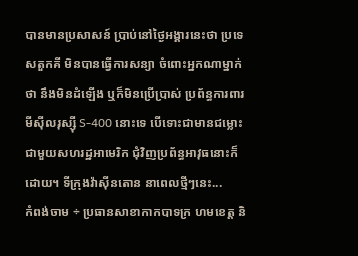បានមានប្រសាសន៍ ប្រាប់នៅថ្ងៃអង្គារនេះថា ប្រទេសតួកគី មិនបានធ្វើការសន្យា ចំពោះអ្នកណាម្នាក់ថា នឹងមិនដំឡើង ឬក៏មិនប្រើប្រាស់ ប្រព័ន្ធការពារមីស៊ីលរុស្ស៊ី S-400 នោះទេ បើទោះជាមានជម្លោះ ជាមួយសហរដ្ឋអាមេរិក ជុំវិញប្រព័ន្ធអាវុធនោះក៏ដោយ។ ទីក្រុងវ៉ាស៊ីនតោន នាពេលថ្មីៗនេះ...
កំពង់ចាម ÷ ប្រធានសាខាកាកបាទក្រ ហមខេត្ត និ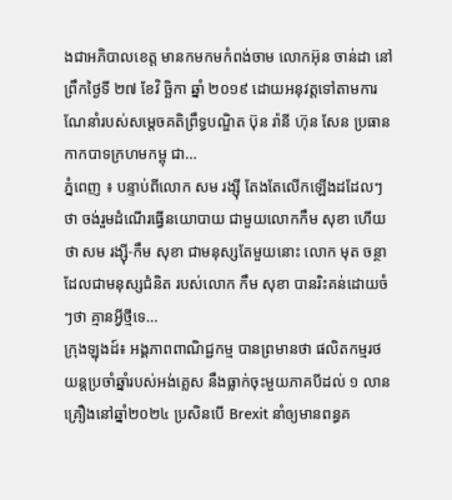ងជាអភិបាលខេត្ត មានកមកមកំពង់ចាម លោកអ៊ុន ចាន់ដា នៅព្រឹកថ្ងៃទី ២៧ ខែវិ ច្ឆិកា ឆ្នាំ ២០១៩ ដោយអនុវត្តទៅតាមការ ណែនាំរបស់សម្ដេចគតិព្រឹទ្ធបណ្ឌិត ប៊ុន រ៉ានី ហ៊ុន សែន ប្រធានកាកបាទក្រហមកម្ពុ ជា...
ភ្នំពេញ ៖ បន្ទាប់ពីលោក សម រង្ស៊ី តែងតែលើកឡើងដដែលៗថា ចង់រួមដំណើរធ្វើនយោបាយ ជាមួយលោកកឹម សុខា ហើយថា សម រង្ស៊ី-កឹម សុខា ជាមនុស្សតែមួយនោះ លោក មុត ចន្ថាដែលជាមនុស្សជំនិត របស់លោក កឹម សុខា បានរិះគន់ដោយចំៗថា គ្មានអ្វីថ្មីទេ...
ក្រុងឡុងដ៍៖ អង្គភាពពាណិជ្ជកម្ម បានព្រមានថា ផលិតកម្មរថយន្តប្រចាំឆ្នាំរបស់អង់គ្លេស នឹងធ្លាក់ចុះមួយភាគបីដល់ ១ លានគ្រឿងនៅឆ្នាំ២០២៤ ប្រសិនបើ Brexit នាំឲ្យមានពន្ធគ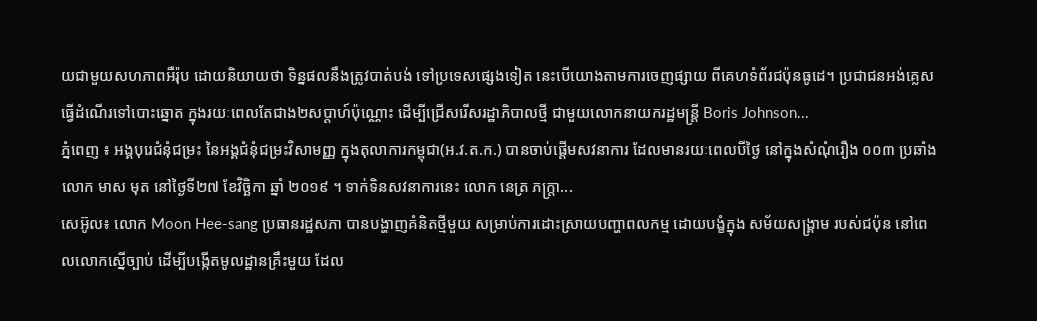យជាមួយសហភាពអឺរ៉ុប ដោយនិយាយថា ទិន្នផលនឹងត្រូវបាត់បង់ ទៅប្រទេសផ្សេងទៀត នេះបើយោងតាមការចេញផ្សាយ ពីគេហទំព័រជប៉ុនធូដេ។ ប្រជាជនអង់គ្លេស ធ្វើដំណើរទៅបោះឆ្នោត ក្នុងរយៈពេលតែជាង២សប្តាហ៍ប៉ុណ្ណោះ ដើម្បីជ្រើសរើសរដ្ឋាភិបាលថ្មី ជាមួយលោកនាយករដ្ឋមន្រ្តី Boris Johnson...
ភ្នំពេញ ៖ អង្គបុរេជំនុំជម្រះ នៃអង្គជំនុំជម្រះវិសាមញ្ញ ក្នុងតុលាការកម្ពុជា(អ.វ.ត.ក.) បានចាប់ផ្តើមសវនាការ ដែលមានរយៈពេលបីថ្ងៃ នៅក្នុងសំណុំរឿង ០០៣ ប្រឆាំង លោក មាស មុត នៅថ្ងៃទី២៧ ខែវិច្ឆិកា ឆ្នាំ ២០១៩ ។ ទាក់ទិនសវនាការនេះ លោក នេត្រ ភក្ត្រា...
សេអ៊ូល៖ លោក Moon Hee-sang ប្រធានរដ្ឋសភា បានបង្ហាញគំនិតថ្មីមួយ សម្រាប់ការដោះស្រាយបញ្ហាពលកម្ម ដោយបង្ខំក្នុង សម័យសង្គ្រាម របស់ជប៉ុន នៅពេលលោកស្នើច្បាប់ ដើម្បីបង្កើតមូលដ្ឋានគ្រឹះមួយ ដែល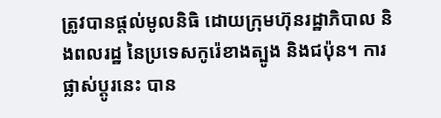ត្រូវបានផ្តល់មូលនិធិ ដោយក្រុមហ៊ុនរដ្ឋាភិបាល និងពលរដ្ឋ នៃប្រទេសកូរ៉េខាងត្បូង និងជប៉ុន។ ការផ្លាស់ប្តូរនេះ បាន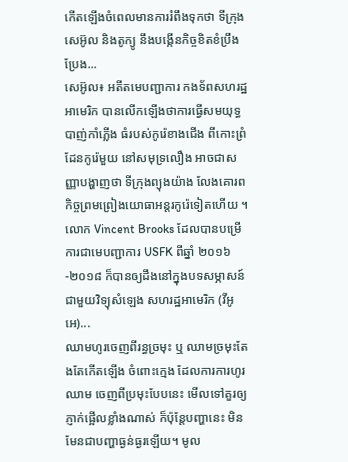កើតឡើងចំពេលមានការរំពឹងទុកថា ទីក្រុងសេអ៊ូល និងតូក្យូ នឹងបង្កើនកិច្ចខិតខំប្រឹងប្រែង...
សេអ៊ូល៖ អតីតមេបញ្ជាការ កងទ័ពសហរដ្ឋអាមេរិក បានលើកឡើងថាការធ្វើសមយុទ្ធបាញ់កាំភ្លើង ធំរបស់កូរ៉េខាងជើង ពីកោះព្រំដែនកូរ៉េមួយ នៅសមុទ្រលឿង អាចជាសញ្ញាបង្ហាញថា ទីក្រុងព្យុងយ៉ាង លែងគោរពកិច្ចព្រមព្រៀងយោធាអន្តរកូរ៉េទៀតហើយ ។ លោក Vincent Brooks ដែលបានបម្រើការជាមេបញ្ជាការ USFK ពីឆ្នាំ ២០១៦-២០១៨ ក៏បានឲ្យដឹងនៅក្នុងបទសម្ភាសន៍ ជាមួយវិទ្យុសំឡេង សហរដ្ឋអាមេរិក (វីអូអេ)...
ឈាមហូរចេញពីរន្ធច្រមុះ ឬ ឈាមច្រមុះតែងតែកើតឡើង ចំពោះក្មេង ដែលការការហូរឈាម ចេញពីប្រមុះបែបនេះ មើលទៅគួរឲ្យភ្ញាក់ផ្អើលខ្លាំងណាស់ ក៏ប៉ុន្តែបញ្ហានេះ មិនមែនជាបញ្ហាធ្ងន់ធ្ងរឡើយ។ មូល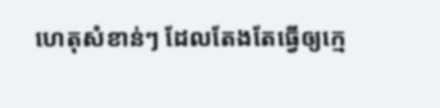ហេតុសំខាន់ៗ ដែលតែងតែធ្វើឲ្យក្មេ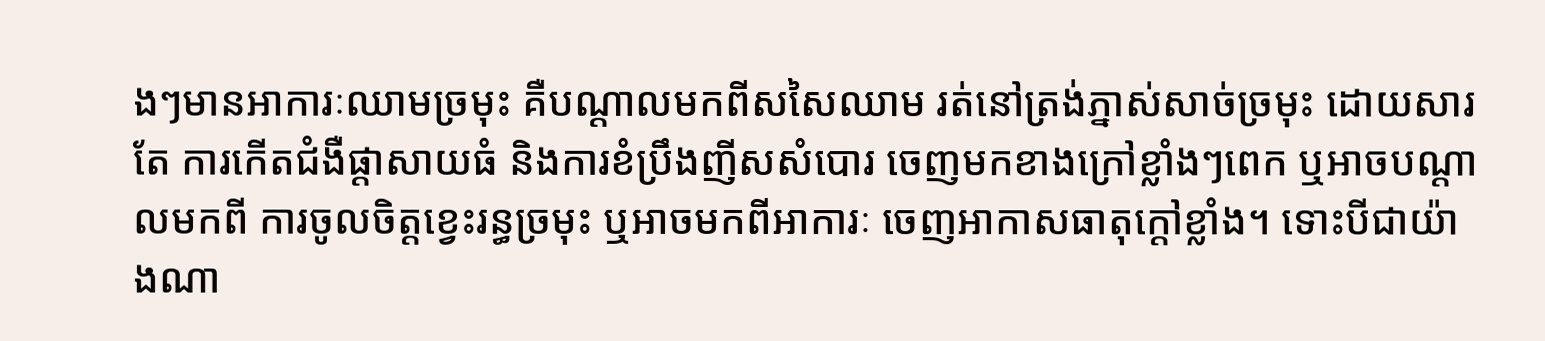ងៗមានអាការៈឈាមច្រមុះ គឺបណ្តាលមកពីសសៃឈាម រត់នៅត្រង់ភ្នាស់សាច់ច្រមុះ ដោយសារតែ ការកើតជំងឺផ្តាសាយធំ និងការខំប្រឹងញីសសំបោរ ចេញមកខាងក្រៅខ្លាំងៗពេក ឬអាចបណ្តាលមកពី ការចូលចិត្តខ្វេះរន្ធច្រមុះ ឬអាចមកពីអាការៈ ចេញអាកាសធាតុក្តៅខ្លាំង។ ទោះបីជាយ៉ាងណា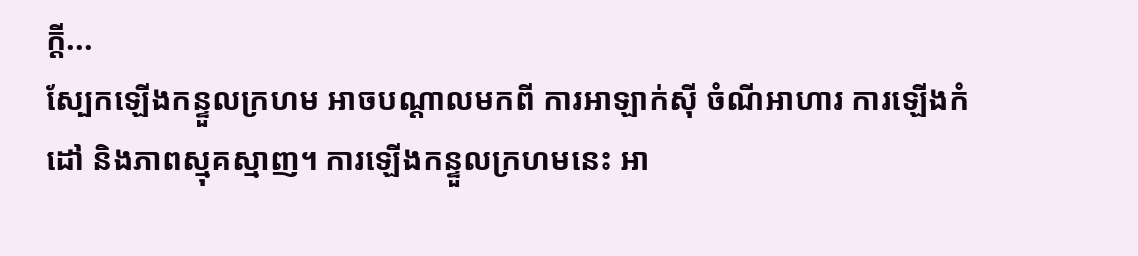ក្តី...
ស្បែកឡើងកន្ទួលក្រហម អាចបណ្តាលមកពី ការអាឡាក់ស៊ី ចំណីអាហារ ការឡើងកំដៅ និងភាពស្មុគស្មាញ។ ការឡើងកន្ទួលក្រហមនេះ អា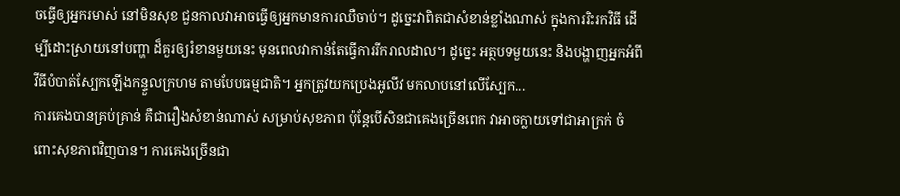ចធ្វើឲ្យអ្នករមាស់ នៅមិនសុខ ជួនកាលវាអាចធ្វើឲ្យអ្នកមានការឈឺចាប់។ ដូច្នេះវាពិតជាសំខាន់ខ្លាំងណាស់ ក្នុងការរិះរកវិធី ដើម្បីដោះស្រាយនៅបញ្ហា ដ៏គួរឲ្យរំខានមួយនេះ មុនពេលវាកាន់តែធ្វើការរីករាលដាល។ ដូច្នេះ អត្ថបទមួយនេះ និងបង្ហាញអ្នកអំពី វីធីបំបាត់ស្បែកឡើងកន្ទួលក្រហម តាមបែបធម្មជាតិ។ អ្នកត្រូវយកប្រេងអូលីវ មកលាបនៅលើស្បែក...
ការគេងបានគ្រប់គ្រាន់ គឺជារឿងសំខាន់ណាស់ សម្រាប់សុខភាព ប៉ុន្តែបើសិនជាគេងច្រើនពេក វាអាចក្លាយទៅជាអាក្រក់ ចំពោះសុខភាពវិញបាន។ ការគេងច្រើនជា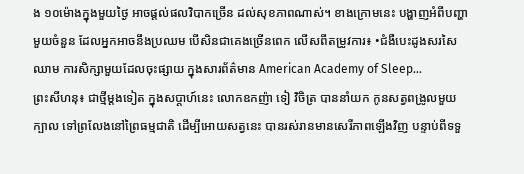ង ១០ម៉ោងក្នុងមួយថ្ងៃ អាចផ្តល់ផលវិបាកច្រើន ដល់សុខភាពណាស់។ ខាងក្រោមនេះ បង្ហាញអំពីបញ្ហាមួយចំនួន ដែលអ្នកអាចនឹងប្រឈម បើសិនជាគេងច្រើនពេក លើសពីតម្រូវការ៖ •ជំងឺបេះដូងសរសៃឈាម ការសិក្សាមួយដែលចុះផ្សាយ ក្នុងសារព័ត៌មាន American Academy of Sleep...
ព្រះសីហនុ៖ ជាថ្មីម្តងទៀត ក្នុងសប្តាហ៍នេះ លោកឧកញ៉ា ទៀ វិចិត្រ បាននាំយក កូនសត្វពង្រូលមួយក្បាល ទៅព្រលែងនៅព្រៃធម្មជាតិ ដើម្បីអោយសត្វនេះ បានរស់រានមានសេរីភាពឡើងវិញ បន្ទាប់ពីទទួ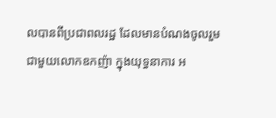លបានពីប្រជាពលរដ្ឋ ដែលមានបំណងចូលរួមជាមួយលោកឧកញ៉ា ក្នុងយុទ្ធនាការ អ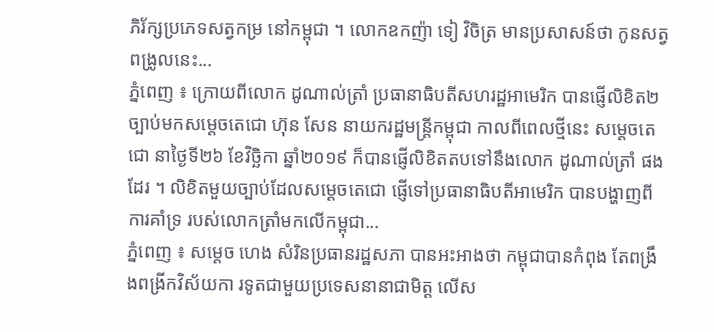ភិរ័ក្សប្រភេទសត្វកម្រ នៅកម្ពុជា ។ លោកឧកញ៉ា ទៀ វិចិត្រ មានប្រសាសន៍ថា កូនសត្វពង្រូលនេះ...
ភ្នំពេញ ៖ ក្រោយពីលោក ដូណាល់ត្រាំ ប្រធានាធិបតីសហរដ្ឋអាមេរិក បានផ្ញើលិខិត២ច្បាប់មកសម្ដេចតេជោ ហ៊ុន សែន នាយករដ្ឋមន្ដ្រីកម្ពុជា កាលពីពេលថ្មីនេះ សម្តេចតេជោ នាថ្ងៃទី២៦ ខែវិច្ឆិកា ឆ្នាំ២០១៩ ក៏បានផ្ញើលិខិតតបទៅនឹងលោក ដូណាល់ត្រាំ ផងដែរ ។ លិខិតមួយច្បាប់ដែលសម្តេចតេជោ ផ្ញើទៅប្រធានាធិបតីអាមេរិក បានបង្ហាញពីការគាំទ្រ របស់លោកត្រាំមកលើកម្ពុជា...
ភ្នំពេញ ៖ សម្តេច ហេង សំរិនប្រធានរដ្ឋសភា បានអះអាងថា កម្ពុជាបានកំពុង តែពង្រឹងពង្រីកវិស័យកា រទូតជាមួយប្រទេសនានាជាមិត្ត លើស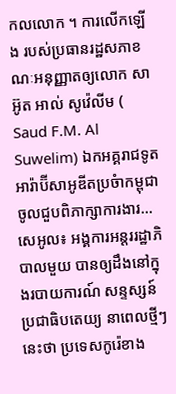កលលោក ។ ការលើកឡើង របស់ប្រធានរដ្ឋសភាខណៈអនុញ្ញាតឲ្យលោក សាអ៊ូត អាល់ សូវ៉េលីម ( Saud F.M. Al Suwelim) ឯកអគ្គរាជទូតអារ៉ាប៊ីសាអូឌីតប្រចំាកម្ពុជាចូលជួបពិភាក្សាការងារ...
សេអូល៖ អង្គការអន្តររដ្ឋាភិបាលមួយ បានឲ្យដឹងនៅក្នុងរបាយការណ៍ សន្ទស្សន៍ប្រជាធិបតេយ្យ នាពេលថ្មីៗនេះថា ប្រទេសកូរ៉េខាង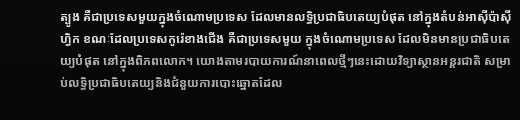ត្បូង គឺជាប្រទេសមួយក្នុងចំណោមប្រទេស ដែលមានលទ្ធិប្រជាធិបតេយ្យបំផុត នៅក្នុងតំបន់អាស៊ីប៉ាស៊ីហ្វិក ខណៈដែលប្រទេសកូរ៉េខាងជើង គឺជាប្រទេសមួយ ក្នុងចំណោមប្រទេស ដែលមិនមានប្រជាធិបតេយ្យបំផុត នៅក្នុងពិភពលោក។ យោងតាមរបាយការណ៍នាពេលថ្មីៗនេះដោយវិទ្យាស្ថានអន្តរជាតិ សម្រាប់លទ្ធិប្រជាធិបតេយ្យនិងជំនួយការបោះឆ្នោតដែល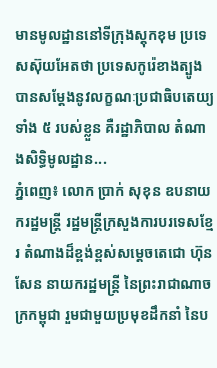មានមូលដ្ឋាននៅទីក្រុងស្តុកខុម ប្រទេសស៊ុយអែតថា ប្រទេសកូរ៉េខាងត្បូងបានសម្ដែងនូវលក្ខណៈប្រជាធិបតេយ្យទាំង ៥ របស់ខ្លួន គឺរដ្ឋាភិបាល តំណាងសិទ្ធិមូលដ្ឋាន...
ភ្នំពេញ៖ លោក ប្រាក់ សុខុន ឧបនាយករដ្ឋមន្រ្តី រដ្ឋមន្រ្តីក្រសួងការបរទេសខ្មែរ តំណាងដ៏ខ្ពង់ខ្ពស់សម្តេចតេជោ ហ៊ុន សែន នាយករដ្ឋមន្រ្តី នៃព្រះរាជាណាចក្រកម្ពុជា រួមជាមួយប្រមុខដឹកនាំ នៃប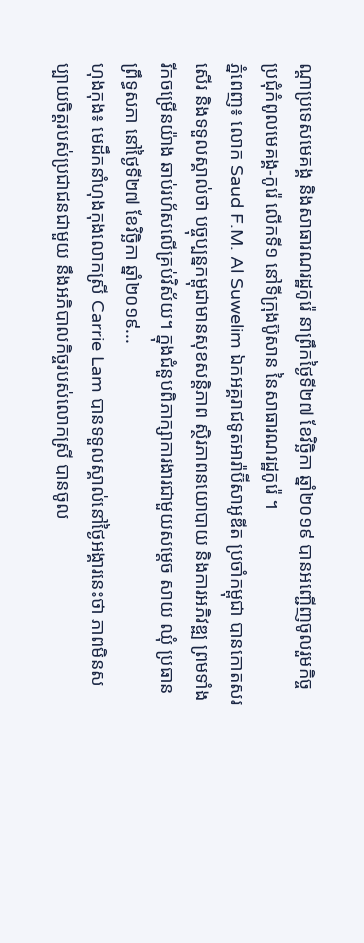ណ្ដាប្រទេសមេគង្គ និងសាធារណរដ្ឋកូរ៉េ នាព្រឹកថ្ងៃទី២៧ ខែវិច្ឆិកា ឆ្នាំ២០១៩ បានអញ្ជើញចូលរួមកិច្ចប្រជុំកំពូលមេគង្គ-កូរ៉េ លើកទី១ នៅទីក្រុងប៊ូសាន នៃសាធារណរដ្ឋកូរ៉េ ។
ភ្នំពេញ៖ លោក Saud F.M. Al Suwelim ឯកអគ្គរាជទូតអារ៉ាប៊ីសាអូឌីត ប្រចាំកម្ពុជា បានកោតសរសើរ និងទទួលស្គាល់ថា បច្ចុប្បន្នកម្ពុជាមានសុខសន្តិភាព ស្ថិរភាពនយោបាយ និងការអភិវឌ្ឍ ព្រមទាំងរីកចម្រើនយ៉ាង ឆាប់រហ័សលើគ្រប់វិស័យ។ ក្នុងជំនួបពិភាក្សាការងារជាមួយសម្តេច សាយ ឈុំ ប្រធានព្រឹទ្ធសភា នៅថ្ងៃទី២៧ ខែវិច្ឆិកា ឆ្នាំ២០១៩...
ហុងកុង៖ មេដឹកនាំហុងកុងលោកស្រី Carrie Lam បានទទួលស្គាល់នៅថ្ងៃអង្គារនេះថា ភាពមិនសប្បាយចិត្តរបស់ប្រជាជនជាមួយ នឹងអភិបាលកិច្ចរបស់លោកស្រី បានចូល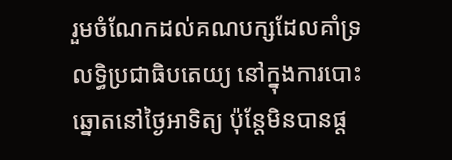រួមចំណែកដល់គណបក្សដែលគាំទ្រ លទ្ធិប្រជាធិបតេយ្យ នៅក្នុងការបោះឆ្នោតនៅថ្ងៃអាទិត្យ ប៉ុន្តែមិនបានផ្ត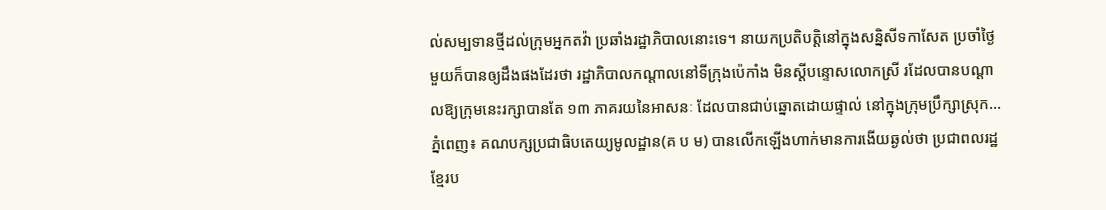ល់សម្បទានថ្មីដល់ក្រុមអ្នកតវ៉ា ប្រឆាំងរដ្ឋាភិបាលនោះទេ។ នាយកប្រតិបត្តិនៅក្នុងសន្និសីទកាសែត ប្រចាំថ្ងៃមួយក៏បានឲ្យដឹងផងដែរថា រដ្ឋាភិបាលកណ្តាលនៅទីក្រុងប៉េកាំង មិនស្តីបន្ទោសលោកស្រី រដែលបានបណ្តាលឱ្យក្រុមនេះរក្សាបានតែ ១៣ ភាគរយនៃអាសនៈ ដែលបានជាប់ឆ្នោតដោយផ្ទាល់ នៅក្នុងក្រុមប្រឹក្សាស្រុក...
ភ្នំពេញ៖ គណបក្សប្រជាធិបតេយ្យមូលដ្ឋាន(គ ប ម) បានលើកឡើងហាក់មានការងើយឆ្ងល់ថា ប្រជាពលរដ្ឋខ្មែរប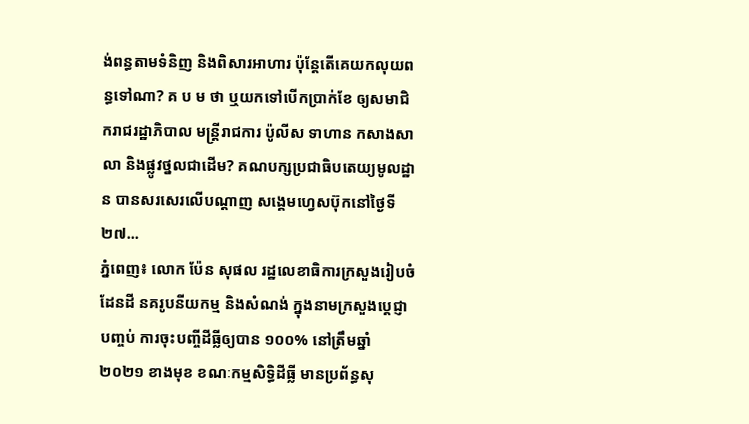ង់ពន្ធតាមទំនិញ និងពិសារអាហារ ប៉ុន្តែតើគេយកលុយពន្ធទៅណា? គ ប ម ថា ឬយកទៅបើកប្រាក់ខែ ឲ្យសមាជិករាជរដ្ឋាភិបាល មន្រ្តីរាជការ ប៉ូលីស ទាហាន កសាងសាលា និងផ្លូវថ្នលជាដើម? គណបក្សប្រជាធិបតេយ្យមូលដ្ឋាន បានសរសេរលើបណ្ដាញ សង្គេមហ្វេសប៊ុកនៅថ្ងៃទី២៧...
ភ្នំពេញ៖ លោក ប៉ែន សុផល រដ្ឋលេខាធិការក្រសួងរៀបចំដែនដី នគរូបនីយកម្ម និងសំណង់ ក្នុងនាមក្រសួងប្តេជ្ញាបញ្ចប់ ការចុះបញ្ចីដីធ្លីឲ្យបាន ១០០% នៅត្រឹមឆ្នាំ២០២១ ខាងមុខ ខណៈកម្មសិទ្ធិដីធ្លី មានប្រព័ន្ធសុ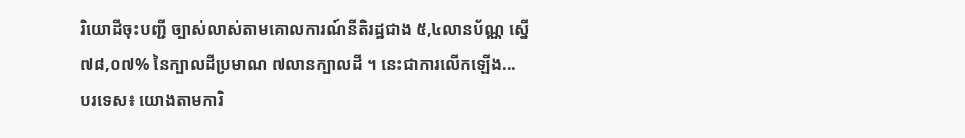រិយោដីចុះបញ្ជី ច្បាស់លាស់តាមគោលការណ៍នីតិរដ្ឋជាង ៥,៤លានប័ណ្ណ ស្នើ ៧៨,០៧% នៃក្បាលដីប្រមាណ ៧លានក្បាលដី ។ នេះជាការលើកឡើង...
បរទេស៖ យោងតាមការិ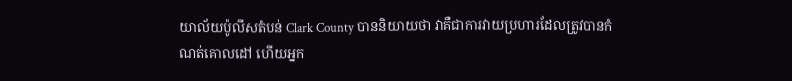យាល័យប៉ូលីសតំបន់ Clark County បាននិយាយថា វាគឺជាការវាយប្រហារដែលត្រូវបានកំណត់គោលដៅ ហើយអ្នក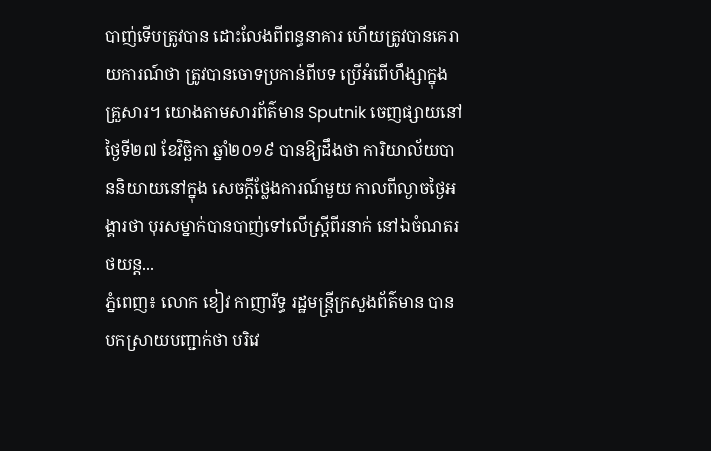បាញ់ទើបត្រូវបាន ដោះលែងពីពន្ធនាគារ ហើយត្រូវបានគេរាយការណ៍ថា ត្រូវបានចោទប្រកាន់ពីបទ ប្រើអំពើហឹង្សាក្នុងគ្រួសារ។ យោងតាមសារព័ត៌មាន Sputnik ចេញផ្សាយនៅថ្ងៃទី២៧ ខែវិច្ឆិកា ឆ្នាំ២០១៩ បានឱ្យដឹងថា ការិយាល័យបាននិយាយនៅក្នុង សេចក្តីថ្លែងការណ៍មួយ កាលពីល្ងាចថ្ងៃអង្គារថា បុរសម្នាក់បានបាញ់ទៅលើស្ត្រីពីរនាក់ នៅឯចំណតរថយន្ត...
ភ្នំពេញ៖ លោក ខៀវ កាញារីទ្ធ រដ្ឋមន្រ្តីក្រសួងព័ត៌មាន បានបកស្រាយបញ្ជាក់ថា បរិវេ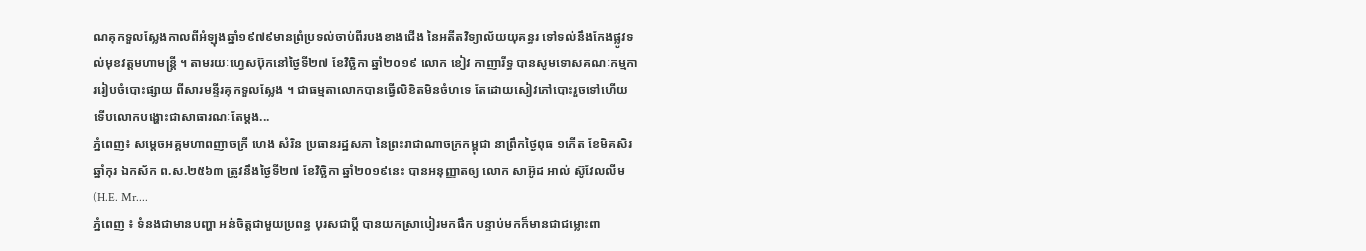ណគុកទួលស្លែងកាលពីអំឡុងឆ្នាំ១៩៧៩មានព្រំប្រទល់ចាប់ពីរបងខាងជើង នៃអតីតវិទ្យាល័យយុគន្ធរ ទៅទល់នឹងកែងផ្លូវទល់មុខវត្តមហាមន្ត្រី ។ តាមរយៈហ្វេសប៊ុកនៅថ្ងៃទី២៧ ខែវិច្ឆិកា ឆ្នាំ២០១៩ លោក ខៀវ កាញារីទ្ធ បានសូមទោសគណៈកម្មការរៀបចំបោះផ្សាយ ពីសារមន្ទីរគុកទួលស្លែង ។ ជាធម្មតាលោកបានធ្វើលិខិតមិនចំហទេ តែដោយសៀវភៅបោះរួចទៅហើយ ទើបលោកបង្ហោះជាសាធារណៈតែម្តង...
ភ្នំពេញ៖ សម្តេចអគ្គមហាពញាចក្រី ហេង សំរិន ប្រធានរដ្ឋសភា នៃព្រះរាជាណាចក្រកម្ពុជា នាព្រឹកថ្ងៃពុធ ១កើត ខែមិគសិរ ឆ្នាំកុរ ឯកស័ក ព.ស.២៥៦៣ ត្រូវនឹងថ្ងៃទី២៧ ខែវិច្ឆិកា ឆ្នាំ២០១៩នេះ បានអនុញ្ញាតឲ្យ លោក សាអ៊ូដ អាល់ ស៊ូវែលលីម (H.E. Mr....
ភ្នំពេញ ៖ ទំនងជាមានបញ្ហា អន់ចិត្តជាមួយប្រពន្ធ បុរសជាប្តី បានយកស្រាបៀរមកផឹក បន្ទាប់មកក៏មានជាជម្លោះពា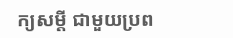ក្យសម្តី ជាមួយប្រព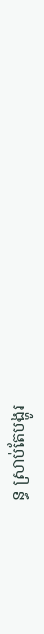ន្ធ ស្រាប់តែបង្ហូរ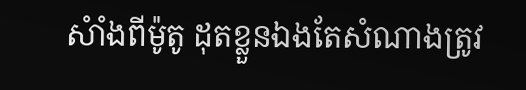សំាំងពីម៉ូតូ ដុតខ្លួនឯងតែសំណាងត្រូវ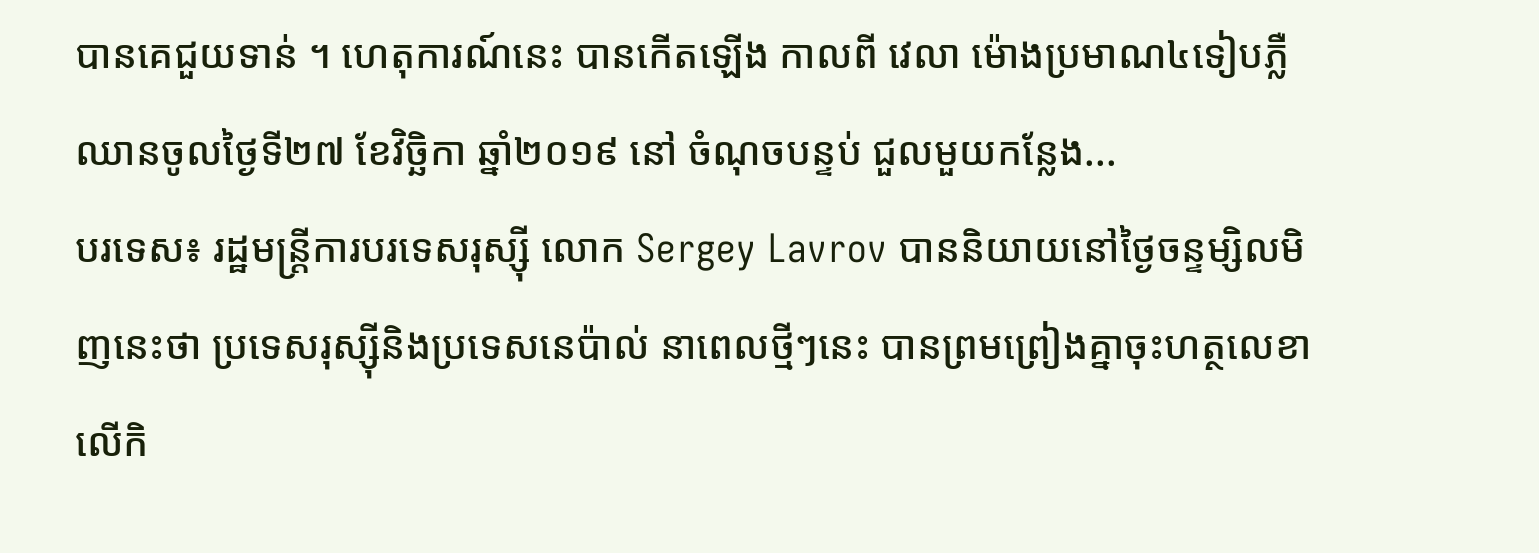បានគេជួយទាន់ ។ ហេតុការណ៍នេះ បានកើតឡើង កាលពី វេលា ម៉ោងប្រមាណ៤ទៀបភ្លឺ ឈានចូលថ្ងៃទី២៧ ខែវិច្ឆិកា ឆ្នាំ២០១៩ នៅ ចំណុចបន្ទប់ ជួលមួយកន្លែង...
បរទេស៖ រដ្ឋមន្ត្រីការបរទេសរុស្ស៊ី លោក Sergey Lavrov បាននិយាយនៅថ្ងៃចន្ទម្សិលមិញនេះថា ប្រទេសរុស្ស៊ីនិងប្រទេសនេប៉ាល់ នាពេលថ្មីៗនេះ បានព្រមព្រៀងគ្នាចុះហត្ថលេខា លើកិ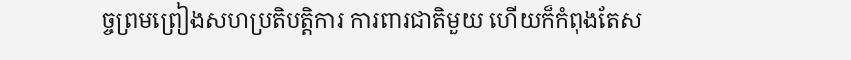ច្ចព្រមព្រៀងសហប្រតិបត្តិការ ការពារជាតិមួយ ហើយក៏កំពុងតែស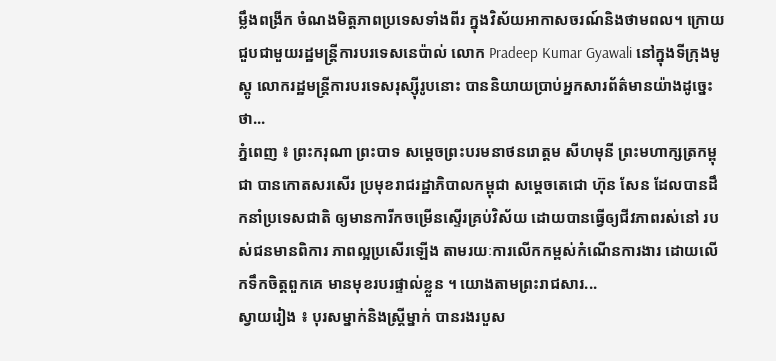ម្លឹងពង្រីក ចំណងមិត្តភាពប្រទេសទាំងពីរ ក្នុងវិស័យអាកាសចរណ៍និងថាមពល។ ក្រោយជួបជាមួយរដ្ឋមន្ត្រីការបរទេសនេប៉ាល់ លោក Pradeep Kumar Gyawali នៅក្នុងទីក្រុងមូស្គូ លោករដ្ឋមន្ត្រីការបរទេសរុស្ស៊ីរូបនោះ បាននិយាយប្រាប់អ្នកសារព័ត៌មានយ៉ាងដូច្នេះថា...
ភ្នំពេញ ៖ ព្រះករុណា ព្រះបាទ សម្តេចព្រះបរមនាថនរោត្តម សីហមុនី ព្រះមហាក្សត្រកម្ពុជា បានកោតសរសើរ ប្រមុខរាជរដ្ឋាភិបាលកម្ពុជា សម្ដេចតេជោ ហ៊ុន សែន ដែលបានដឹកនាំប្រទេសជាតិ ឲ្យមានការីកចម្រើនស្ទើរគ្រប់វិស័យ ដោយបានធ្វើឲ្យជីវភាពរស់នៅ របស់ជនមានពិការ ភាពល្អប្រសើរឡើង តាមរយៈការលើកកម្ពស់កំណើនការងារ ដោយលើកទឹកចិត្តពួកគេ មានមុខរបរផ្ទាល់ខ្លួន ។ យោងតាមព្រះរាជសារ...
ស្វាយរៀង ៖ បុរសម្នាក់និងស្ត្រីម្នាក់ បានរងរបួស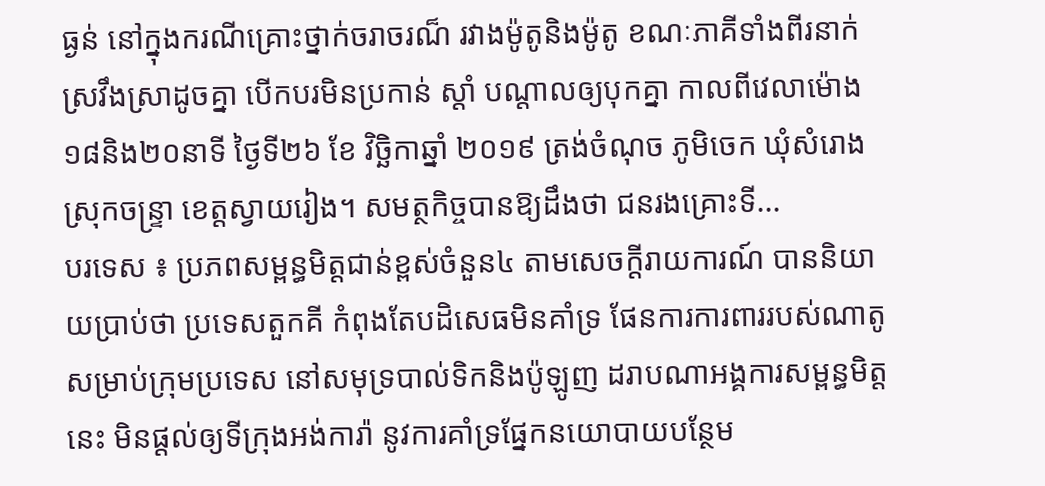ធ្ងន់ នៅក្នុងករណីគ្រោះថ្នាក់ចរាចរណ៏ រវាងម៉ូតូនិងម៉ូតូ ខណៈភាគីទាំងពីរនាក់ ស្រវឹងស្រាដូចគ្នា បើកបរមិនប្រកាន់ ស្តាំ បណ្តាលឲ្យបុកគ្នា កាលពីវេលាម៉ោង១៨និង២០នាទី ថ្ងៃទី២៦ ខែ វិច្ឆិកាឆ្នាំ ២០១៩ ត្រង់ចំណុច ភូមិចេក ឃុំសំរោងស្រុកចន្រ្ទា ខេត្តស្វាយរៀង។ សមត្ថកិច្ចបានឱ្យដឹងថា ជនរងគ្រោះទី...
បរទេស ៖ ប្រភពសម្ពន្ធមិត្តជាន់ខ្ពស់ចំនួន៤ តាមសេចក្តីរាយការណ៍ បាននិយាយប្រាប់ថា ប្រទេសតួកគី កំពុងតែបដិសេធមិនគាំទ្រ ផែនការការពាររបស់ណាតូ សម្រាប់ក្រុមប្រទេស នៅសមុទ្របាល់ទិកនិងប៉ូឡូញ ដរាបណាអង្គការសម្ពន្ធមិត្តនេះ មិនផ្តល់ឲ្យទីក្រុងអង់ការ៉ា នូវការគាំទ្រផ្នែកនយោបាយបន្ថែម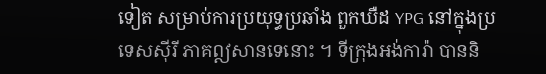ទៀត សម្រាប់ការប្រយុទ្ធប្រឆាំង ពួកឃឺដ YPG នៅក្នុងប្រទេសស៊ីរី ភាគឦសានទេនោះ ។ ទីក្រុងអង់ការ៉ា បាននិ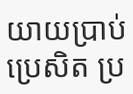យាយប្រាប់ប្រេសិត ប្រ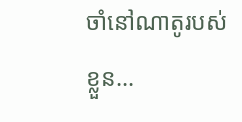ចាំនៅណាតូរបស់ខ្លួន...